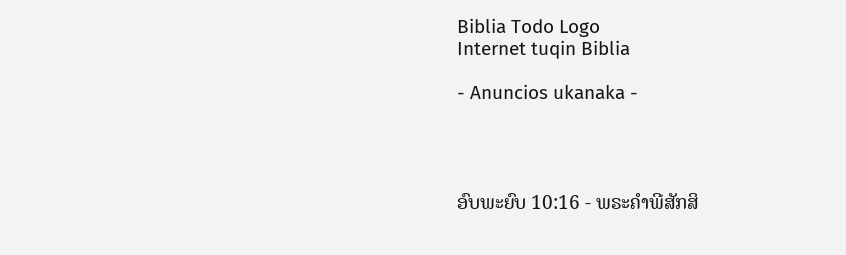Biblia Todo Logo
Internet tuqin Biblia

- Anuncios ukanaka -




ອົບພະຍົບ 10:16 - ພຣະຄຳພີສັກສິ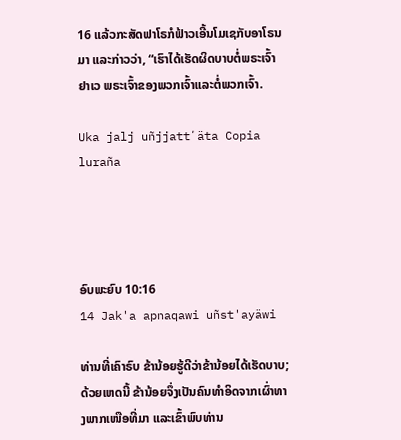16 ແລ້ວກະສັດຟາໂຣກໍຟ້າວເອີ້ນໂມເຊກັບອາໂຣນມາ ແລະກ່າວວ່າ, “ເຮົາໄດ້ເຮັດຜິດບາບຕໍ່ພຣະເຈົ້າຢາເວ ພຣະເຈົ້າຂອງພວກເຈົ້າແລະຕໍ່ພວກເຈົ້າ.

Uka jalj uñjjattʼäta Copia luraña




ອົບພະຍົບ 10:16
14 Jak'a apnaqawi uñst'ayäwi

ທ່ານທີ່ເຄົາຣົບ ຂ້ານ້ອຍຮູ້ດີວ່າຂ້ານ້ອຍໄດ້ເຮັດບາບ; ດ້ວຍເຫດນີ້ ຂ້ານ້ອຍຈຶ່ງເປັນຄົນທຳອິດຈາກເຜົ່າທາງພາກເໜືອທີ່ມາ ແລະເຂົ້າພົບທ່ານ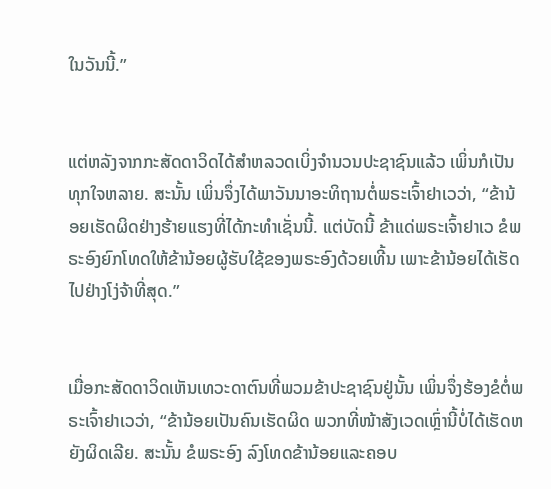ໃນວັນນີ້.”


ແຕ່ຫລັງຈາກກະສັດດາວິດໄດ້ສຳຫລວດເບິ່ງຈຳນວນປະຊາຊົນແລ້ວ ເພິ່ນກໍເປັນທຸກໃຈຫລາຍ. ສະນັ້ນ ເພິ່ນຈຶ່ງໄດ້ພາວັນນາອະທິຖານຕໍ່ພຣະເຈົ້າຢາເວວ່າ, “ຂ້ານ້ອຍເຮັດຜິດຢ່າງຮ້າຍແຮງທີ່ໄດ້ກະທຳເຊັ່ນນີ້. ແຕ່ບັດນີ້ ຂ້າແດ່ພຣະເຈົ້າຢາເວ ຂໍພຣະອົງຍົກໂທດໃຫ້ຂ້ານ້ອຍຜູ້ຮັບໃຊ້ຂອງພຣະອົງດ້ວຍເທີ້ນ ເພາະຂ້ານ້ອຍໄດ້ເຮັດໄປຢ່າງໂງ່ຈ້າທີ່ສຸດ.”


ເມື່ອກະສັດດາວິດເຫັນເທວະດາຕົນທີ່ພວມຂ້າປະຊາຊົນຢູ່ນັ້ນ ເພິ່ນຈຶ່ງຮ້ອງຂໍຕໍ່ພຣະເຈົ້າຢາເວວ່າ, “ຂ້ານ້ອຍເປັນຄົນເຮັດຜິດ ພວກທີ່ໜ້າສັງເວດເຫຼົ່ານີ້ບໍ່ໄດ້ເຮັດຫຍັງຜິດເລີຍ. ສະນັ້ນ ຂໍພຣະອົງ ລົງໂທດຂ້ານ້ອຍແລະຄອບ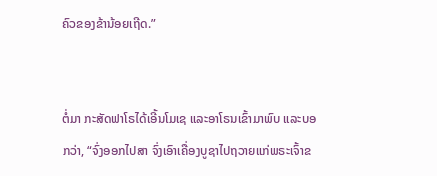ຄົວຂອງຂ້ານ້ອຍເຖີດ.”


ຕໍ່ມາ ກະສັດຟາໂຣໄດ້ເອີ້ນໂມເຊ ແລະອາໂຣນເຂົ້າມາພົບ ແລະບອກວ່າ, “ຈົ່ງອອກໄປສາ ຈົ່ງເອົາເຄື່ອງບູຊາໄປຖວາຍແກ່ພຣະເຈົ້າຂ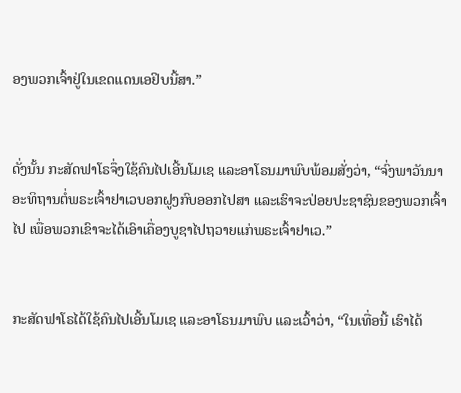ອງພວກເຈົ້າຢູ່ໃນເຂດແດນເອຢິບນີ້ສາ.”


ດັ່ງນັ້ນ ກະສັດຟາໂຣຈຶ່ງໃຊ້ຄົນໄປເອີ້ນໂມເຊ ແລະອາໂຣນມາພົບພ້ອມສັ່ງວ່າ, “ຈົ່ງພາວັນນາອະທິຖານຕໍ່ພຣະເຈົ້າຢາເວບອກຝູງກົບອອກໄປສາ ແລະເຮົາຈະປ່ອຍປະຊາຊົນຂອງພວກເຈົ້າໄປ ເພື່ອພວກເຂົາຈະໄດ້ເອົາເຄື່ອງບູຊາໄປຖວາຍແກ່ພຣະເຈົ້າຢາເວ.”


ກະສັດຟາໂຣໄດ້ໃຊ້ຄົນໄປເອີ້ນໂມເຊ ແລະອາໂຣນມາພົບ ແລະເວົ້າວ່າ, “ໃນເທື່ອນີ້ ເຮົາໄດ້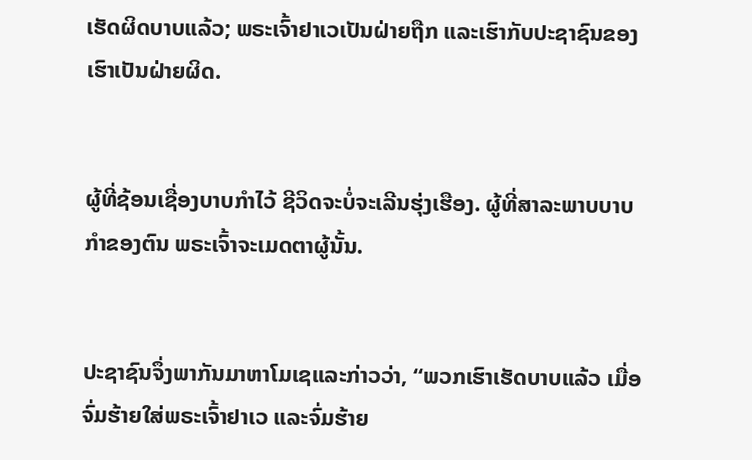ເຮັດຜິດບາບແລ້ວ; ພຣະເຈົ້າຢາເວເປັນຝ່າຍຖືກ ແລະເຮົາກັບປະຊາຊົນຂອງເຮົາເປັນຝ່າຍຜິດ.


ຜູ້ທີ່ຊ້ອນເຊື່ອງບາບກຳໄວ້ ຊີວິດຈະບໍ່ຈະເລີນຮຸ່ງເຮືອງ. ຜູ້ທີ່ສາລະພາບບາບກຳຂອງຕົນ ພຣະເຈົ້າຈະເມດຕາຜູ້ນັ້ນ.


ປະຊາຊົນຈຶ່ງພາກັນມາຫາໂມເຊແລະກ່າວວ່າ, “ພວກເຮົາເຮັດບາບແລ້ວ ເມື່ອຈົ່ມຮ້າຍໃສ່ພຣະເຈົ້າຢາເວ ແລະຈົ່ມຮ້າຍ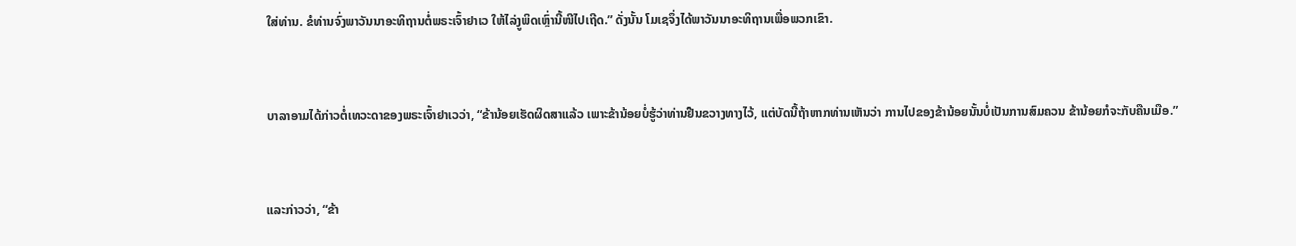ໃສ່ທ່ານ. ຂໍທ່ານຈົ່ງພາວັນນາອະທິຖານຕໍ່ພຣະເຈົ້າຢາເວ ໃຫ້ໄລ່ງູພິດເຫຼົ່ານີ້ໜີໄປເຖີດ.” ດັ່ງນັ້ນ ໂມເຊຈຶ່ງໄດ້ພາວັນນາອະທິຖານເພື່ອພວກເຂົາ.


ບາລາອາມໄດ້ກ່າວຕໍ່ເທວະດາຂອງພຣະເຈົ້າຢາເວວ່າ, “ຂ້ານ້ອຍເຮັດຜິດສາແລ້ວ ເພາະຂ້ານ້ອຍບໍ່ຮູ້ວ່າທ່ານຢືນຂວາງທາງໄວ້, ແຕ່ບັດນີ້ຖ້າຫາກທ່ານເຫັນວ່າ ການໄປຂອງຂ້ານ້ອຍນັ້ນບໍ່ເປັນການສົມຄວນ ຂ້ານ້ອຍກໍຈະກັບຄືນເມືອ.”


ແລະກ່າວວ່າ, “ຂ້າ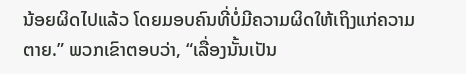ນ້ອຍຜິດໄປແລ້ວ ໂດຍມອບຄົນທີ່ບໍ່ມີຄວາມຜິດໃຫ້ເຖິງແກ່ຄວາມຕາຍ.” ພວກເຂົາຕອບວ່າ, “ເລື່ອງນັ້ນເປັນ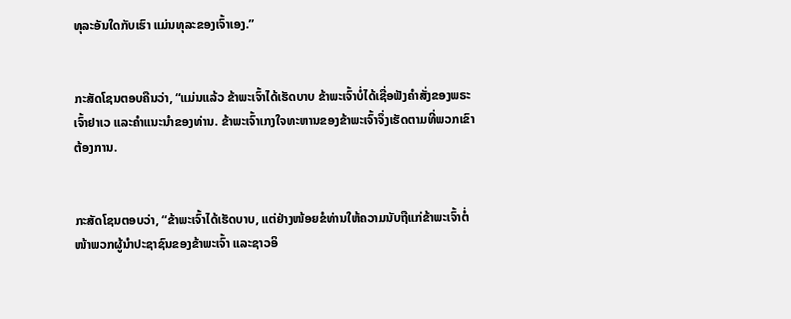ທຸລະອັນໃດກັບເຮົາ ແມ່ນທຸລະຂອງເຈົ້າເອງ.”


ກະສັດໂຊນຕອບຄືນວ່າ, “ແມ່ນແລ້ວ ຂ້າພະເຈົ້າໄດ້ເຮັດບາບ ຂ້າພະເຈົ້າບໍ່ໄດ້ເຊື່ອຟັງຄຳສັ່ງຂອງພຣະເຈົ້າຢາເວ ແລະຄຳແນະນຳຂອງທ່ານ. ຂ້າພະເຈົ້າເກງໃຈທະຫານຂອງຂ້າພະເຈົ້າຈຶ່ງເຮັດຕາມທີ່ພວກເຂົາຕ້ອງການ.


ກະສັດໂຊນຕອບວ່າ, “ຂ້າພະເຈົ້າໄດ້ເຮັດບາບ, ແຕ່ຢ່າງໜ້ອຍຂໍທ່ານໃຫ້ຄວາມນັບຖືແກ່ຂ້າພະເຈົ້າຕໍ່ໜ້າພວກຜູ້ນຳປະຊາຊົນຂອງຂ້າພະເຈົ້າ ແລະຊາວອິ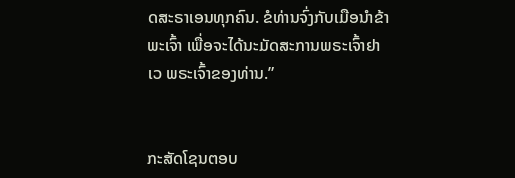ດສະຣາເອນທຸກຄົນ. ຂໍທ່ານຈົ່ງກັບເມືອນຳຂ້າພະເຈົ້າ ເພື່ອຈະໄດ້ນະມັດສະການພຣະເຈົ້າຢາເວ ພຣະເຈົ້າຂອງທ່ານ.”


ກະສັດໂຊນຕອບ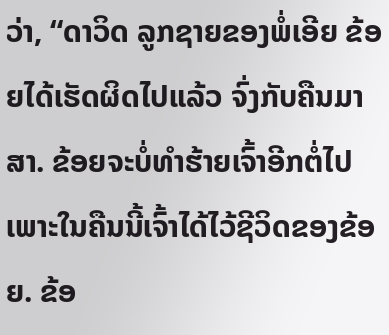ວ່າ, “ດາວິດ ລູກຊາຍຂອງພໍ່ເອີຍ ຂ້ອຍໄດ້ເຮັດຜິດໄປແລ້ວ ຈົ່ງກັບຄືນມາສາ. ຂ້ອຍຈະບໍ່ທຳຮ້າຍເຈົ້າອີກຕໍ່ໄປ ເພາະໃນຄືນນີ້ເຈົ້າໄດ້ໄວ້ຊີວິດຂອງຂ້ອຍ. ຂ້ອ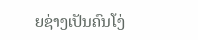ຍຊ່າງເປັນຄົນໂງ່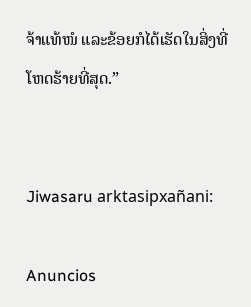ຈ້າແທ້ໜໍ ແລະຂ້ອຍກໍໄດ້ເຮັດໃນສິ່ງທີ່ໂຫດຮ້າຍທີ່ສຸດ.”


Jiwasaru arktasipxañani:

Anuncios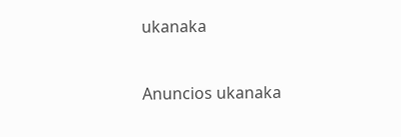ukanaka


Anuncios ukanaka